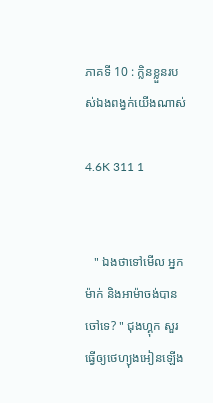ភាគទី 10 : ក្លិនខ្លួនរបស់ឯងពង្វក់យេីងណាស់

4.6K 311 1


   " ឯងថាទៅមេីល អ្នកម៉ាក់ និងអាម៉ាចង់បានចៅទេ? " ជុងហ្គុក សួរ ធ្វេីឲ្យថេហ្យុងអៀនឡេីង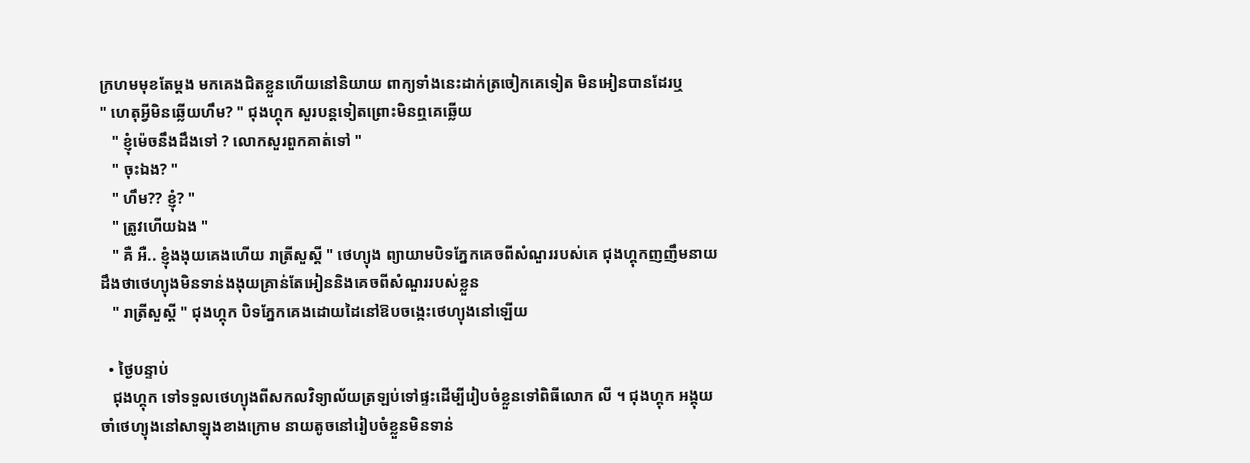ក្រហមមុខតែម្ដង មកគេងជិតខ្លួនហេីយនៅនិយាយ ពាក្យទាំងនេះដាក់ត្រចៀកគេទៀត មិនអៀនបានដែរឬ
" ហេតុអ្វីមិនឆ្លេីយហឹម? " ជុងហ្គុក សួរបន្តទៀតព្រោះមិនឮគេឆ្លេីយ
   " ខ្ញុំម៉េចនឹងដឹងទៅ ? លោកសួរពួកគាត់ទៅ "
   " ចុះឯង? "
   " ហឹម?? ខ្ញុំ? "
   " ត្រូវហេីយឯង "
   " គឺ អឺ.. ខ្ញុំងងុយគេងហេីយ រាត្រីសួស្ដី " ថេហ្យុង ព្យាយាមបិទភ្នែកគេចពីសំណួររបស់គេ ជុងហ្គុកញញឹមនាយដឹងថាថេហ្យុងមិនទាន់ងងុយគ្រាន់តែអៀននិងគេចពីសំណួររបស់ខ្លួន
   " រាត្រីសួស្ដី " ជុងហ្គុក បិទភ្នែកគេងដោយដៃនៅឱបចង្កេះថេហ្យុងនៅឡេីយ

  • ថ្ងៃបន្ទាប់
   ជុងហ្គុក ទៅទទួលថេហ្យុងពីសកលវិទ្យាល័យត្រឡប់ទៅផ្ទះដេីម្បីរៀបចំខ្លួនទៅពិធីលោក លី ។ ជុងហ្គុក អង្គុយចាំថេហ្យុងនៅសាឡុងខាងក្រោម នាយតូចនៅរៀបចំខ្លួនមិនទាន់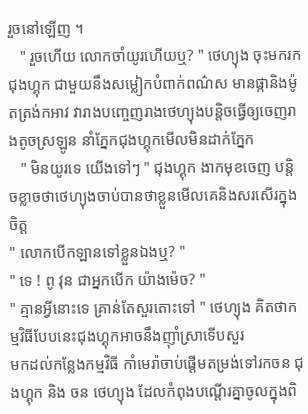រួចនៅឡេីញ ។
   " រួចហេីយ លោកចាំយូរហេីយឬ? " ថេហ្យុង ចុះមករកជុងហ្គុក ជាមួយនឹងសម្លៀកបំពាក់ពណ៌ស មានផ្កានិងម៉ូតត្រង់កអាវ វារាងបញ្ចេញរាងថេហ្យុងបន្តិចធ្វេីឲ្យចេញរាងតូចស្រឡូន នាំភ្នែកជុងហ្គុកមេីលមិនដាក់ភ្នែក
   " មិនយូរទេ យេីងទៅៗ " ជុងហ្គុក ងាកមុខចេញ បន្តិចខ្លាចថាថេហ្យុងចាប់បានថាខ្លួនមេីលគេនិងសរសេីរក្នុងចិត្ត
" លោកបេីកឡានទៅខ្លួនឯងឬ? "
" ទេ ! ពូ វុន ជាអ្នកបេីក យ៉ាងម៉េច? "
" គ្មានអ្វីនោះទេ គ្រាន់តែសួរតោះទៅ " ថេហ្យុង គិតថាកម្មវិធីបែបនេះជុងហ្គុកអាចនឹងញ៊ាំស្រាទេីបសួរ
មកដល់កន្លែងកម្មវិធី កាំមេរ៉ាចាប់ផ្ដេីមតម្រង់ទៅរកចន ជុងហ្គុក និង ចន ថេហ្យុង ដែលកំពុងបណ្ដេីរគ្នាចូលក្នុងពិ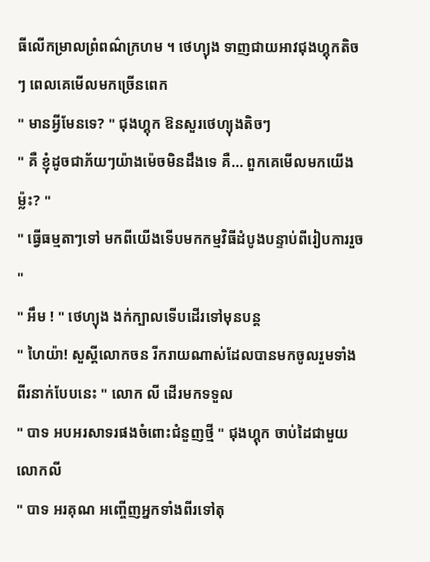ធីលេីកម្រាលព្រំពណ៌ក្រហម ។ ថេហ្យុង ទាញជាយអាវជុងហ្គុកតិចៗ ពេលគេមេីលមកច្រេីនពេក
" មានអ្វីមែនទេ? " ជុងហ្គុក ឱនសួរថេហ្យុងតិចៗ
" គឺ ខ្ញុំដូចជាភ័យៗយ៉ាងម៉េចមិនដឹងទេ គឺ... ពួកគេមេីលមកយេីងម្ល៉ះ? "
" ធ្វេីធម្មតាៗទៅ មកពីយេីងទេីបមកកម្មវិធីដំបូងបន្ទាប់ពីរៀបការរួច "
" អឹម ! " ថេហ្យុង ងក់ក្បាលទេីបដេីរទៅមុនបន្ត
" ហៃយ៉ា! សួស្ដីលោកចន រីករាយណាស់ដែលបានមកចូលរួមទាំងពីរនាក់បែបនេះ " លោក លី ដេីរមកទទួល
" បាទ អបអរសាទរផងចំពោះជំនួញថ្មី " ជុងហ្គុក ចាប់ដៃជាមួយលោកលី
" បាទ អរគុណ អញ្ចេីញអ្នកទាំងពីរទៅតុ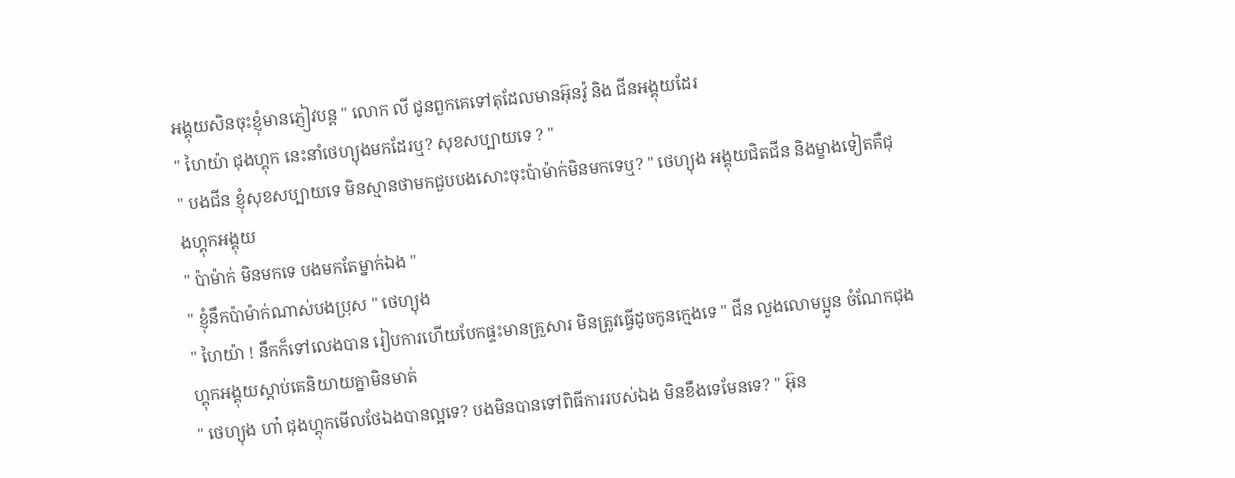អង្គុយសិនចុះខ្ញុំមានភ្ញៀវបន្ត " លោក លី ជូនពួកគេទៅតុដែលមានអ៊ុនវ៉ូ និង ជីនអង្គុយដែរ
" ហៃយ៉ា ជុងហ្គុក នេះនាំថេហ្យុងមកដែរឬ? សុខសប្បាយទេ ? "
" បងជីន ខ្ញុំសុខសប្បាយទេ មិនស្មានថាមកជួបបងសោះចុះប៉ាម៉ាក់មិនមកទេឬ? " ថេហ្យុង អង្គុយជិតជីន និងម្ខាងទៀតគឺជុងហ្គុកអង្គុយ
" ប៉ាម៉ាក់ មិនមកទេ បងមកតែម្នាក់ឯង "
" ខ្ញុំនឹកប៉ាម៉ាក់ណាស់បងប្រុស " ថេហ្យុង
" ហៃយ៉ា ! នឹកក៏ទៅលេងបាន រៀបការហេីយបែកផ្ទះមានគ្រួសារ មិនត្រូវធ្វេីដូចកូនក្មេងទេ " ជីន លួងលោមប្អូន ចំណែកជុងហ្គុកអង្គុយស្ដាប់គេនិយាយគ្នាមិនមាត់
" ថេហ្យុង ហា៎ ជុងហ្គុកមេីលថែឯងបានល្អទេ? បងមិនបានទៅពិធីការរបស់ឯង មិនខឹងទេមែនទេ? " អ៊ុន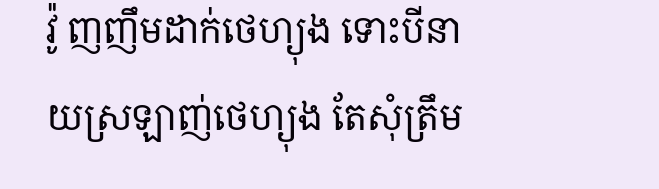វ៉ូ ញញឹមដាក់ថេហ្យុង ទោះបីនាយស្រឡាញ់ថេហ្យុង តែសុំត្រឹម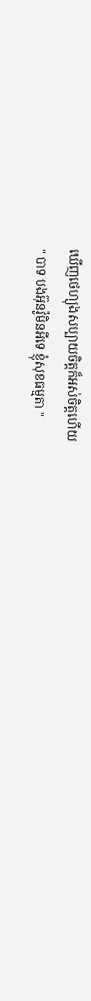ឃេីញថេហ្យុងសប្បាយចិត្តក៏អស់ចិត្តហេីយ
" បាទ បងអ៊ុនវ៉ូមិនអីទេ ខ្ញុំសុខធម្មតា "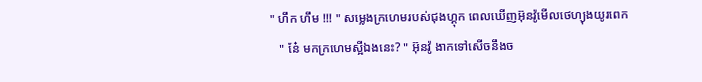" ហឹក ហឹម !!! " សម្លេងក្រហេមរបស់ជុងហ្គុក ពេលឃេីញអ៊ុនវ៉ូមេីលថេហ្យុងយូរពេក
   " នែ៎ មកក្រហេមស្អីឯងនេះ? " អ៊ុនវ៉ូ ងាកទៅសេីចនឹងច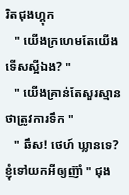រិតជុងហ្គុក
   " យេីងក្រហេមតែយេីង ទេីសស្អីឯង? "
   " យេីងគ្រាន់តែសួរស្មានថាត្រូវការទឹក "
   " ឆឹស! ថេហ៍ ឃ្លានទេ? ខ្ញុំទៅយកអីឲ្យញ៊ាំ " ជុង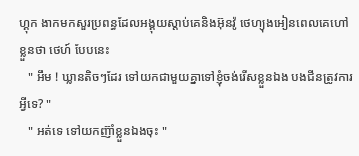ហ្គុក ងាកមកសួរប្រពន្ធដែលអង្គុយស្ដាប់គេនិងអ៊ុនវ៉ូ ថេហ្យុងអៀនពេលគេហៅខ្លួនថា ថេហ៍ បែបនេះ
   " អឹម ! ឃ្លានតិចៗដែរ ទៅយកជាមួយគ្នាទៅខ្ញុំចង់រេីសខ្លួនឯង បងជីនត្រូវការអ្វីទេ? "
   " អត់ទេ ទៅយកញ៊ាំខ្លួនឯងចុះ "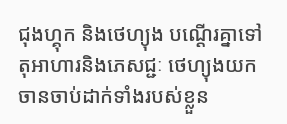ជុងហ្គុក និងថេហ្យុង បណ្ដេីរគ្នាទៅតុអាហារនិងភេសជ្ជៈ ថេហ្យុងយកចានចាប់ដាក់ទាំងរបស់ខ្លួន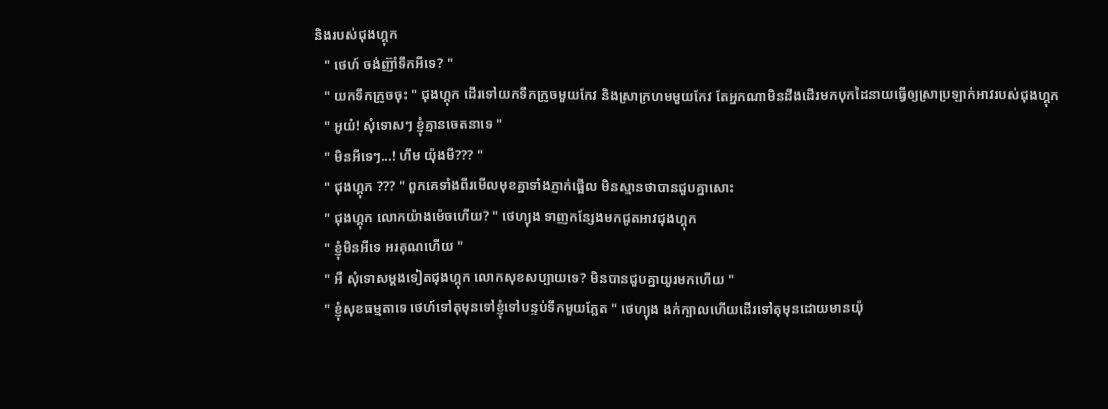និងរបស់ជុងហ្គុក
   " ថេហ៍ ចង់ញ៊ាំទឹកអីទេ? "
   " យកទឹកក្រូចចុះ " ជុងហ្គុក ដេីរទៅយកទឹកក្រូចមួយកែវ និងស្រាក្រហមមួយកែវ តែអ្នកណាមិនដឹងដេីរមកបុកដៃនាយធ្វេីឲ្យស្រាប្រឡាក់អាវរបស់ជុងហ្គុក
   " អូយ៎! សុំទោសៗ ខ្ញុំគ្មានចេតនាទេ "
   " មិនអីទេៗ...! ហឹម យ៉ុងមី??? "
   " ជុងហ្គុក ??? " ពួកគេទាំងពីរមេីលមុខគ្នាទាំងភ្ញាក់ផ្អេីល មិនស្មានថាបានជួបគ្នាសោះ
   " ជុងហ្គុក លោកយ៉ាងម៉េចហេីយ? " ថេហ្យុង ទាញកន្សែងមកជូតអាវជុងហ្គុក
   " ខ្ញុំមិនអីទេ អរគុណហេីយ "
   " អឺ សុំទោសម្ដងទៀតជុងហ្គុក លោកសុខសប្បាយទេ? មិនបានជួបគ្នាយូរមកហេីយ "
   " ខ្ញុំសុខធម្មតាទេ ថេហ៍ទៅតុមុនទៅខ្ញុំទៅបន្ទប់ទឹកមួយភ្លែត " ថេហ្យុង ងក់ក្បាលហេីយដេីរទៅតុមុនដោយមានយ៉ុ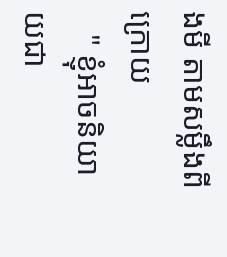ងមី តាមសម្លឹងពីក្រោយ
   " ខ្ញុំអាចនិយាយជា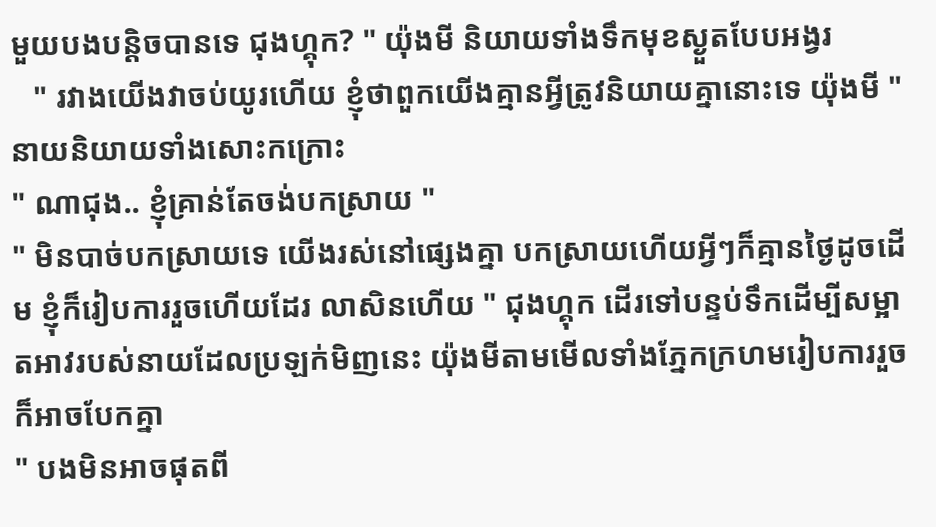មួយបងបន្តិចបានទេ ជុងហ្គុក? " យ៉ុងមី និយាយទាំងទឹកមុខស្ងួតបែបអង្វរ
   " រវាងយេីងវាចប់យូរហេីយ ខ្ញុំថាពួកយេីងគ្មានអ្វីត្រូវនិយាយគ្នានោះទេ យ៉ុងមី " នាយនិយាយទាំងសោះកក្រោះ
" ណាជុង.. ខ្ញុំគ្រាន់តែចង់បកស្រាយ "
" មិនបាច់បកស្រាយទេ យេីងរស់នៅផ្សេងគ្នា បកស្រាយហេីយអ្វីៗក៏គ្មានថ្ងៃដូចដេីម ខ្ញុំក៏រៀបការរួចហេីយដែរ លាសិនហេីយ " ជុងហ្គុក ដេីរទៅបន្ទប់ទឹកដេីម្បីសម្អាតអាវរបស់នាយដែលប្រឡក់មិញនេះ យ៉ុងមីតាមមេីលទាំងភ្នែកក្រហមរៀបការរួចក៏អាចបែកគ្នា
" បងមិនអាចផុតពី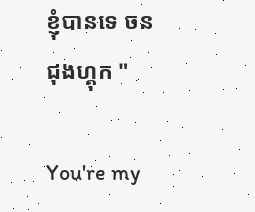ខ្ញុំបានទេ ចន ជុងហ្គុក "

You're my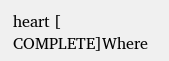heart [ COMPLETE]Where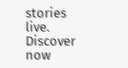stories live. Discover now